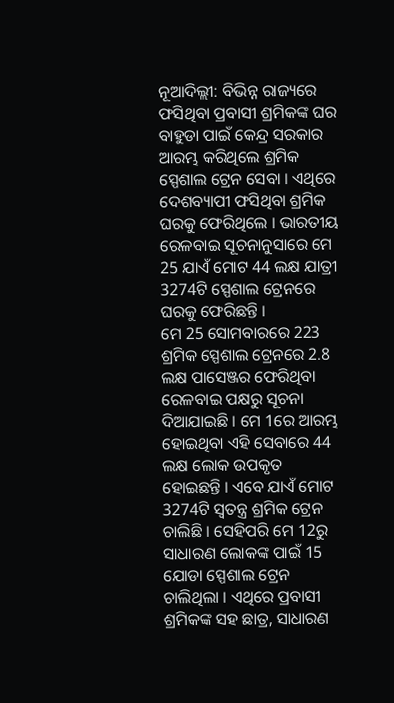ନୂଆଦିଲ୍ଲୀ: ବିଭିନ୍ନ ରାଜ୍ୟରେ ଫସିଥିବା ପ୍ରବାସୀ ଶ୍ରମିକଙ୍କ ଘର ବାହୁଡା ପାଇଁ କେନ୍ଦ୍ର ସରକାର ଆରମ୍ଭ କରିଥିଲେ ଶ୍ରମିକ ସ୍ପେଶାଲ ଟ୍ରେନ ସେବା । ଏଥିରେ ଦେଶବ୍ୟାପୀ ଫସିଥିବା ଶ୍ରମିକ ଘରକୁ ଫେରିଥିଲେ । ଭାରତୀୟ ରେଳବାଇ ସୂଚନାନୁସାରେ ମେ 25 ଯାଏଁ ମୋଟ 44 ଲକ୍ଷ ଯାତ୍ରୀ 3274ଟି ସ୍ପେଶାଲ ଟ୍ରେନରେ ଘରକୁ ଫେରିଛନ୍ତି ।
ମେ 25 ସୋମବାରରେ 223 ଶ୍ରମିକ ସ୍ପେଶାଲ ଟ୍ରେନରେ 2.8 ଲକ୍ଷ ପାସେଞ୍ଜର ଫେରିଥିବା ରେଳବାଇ ପକ୍ଷରୁ ସୂଚନା ଦିଆଯାଇଛି । ମେ 1ରେ ଆରମ୍ଭ ହୋଇଥିବା ଏହି ସେବାରେ 44 ଲକ୍ଷ ଲୋକ ଉପକୃତ ହୋଇଛନ୍ତି । ଏବେ ଯାଏଁ ମୋଟ 3274ଟି ସ୍ବତନ୍ତ୍ର ଶ୍ରମିକ ଟ୍ରେନ ଚାଲିଛି । ସେହିପରି ମେ 12ରୁ ସାଧାରଣ ଲୋକଙ୍କ ପାଇଁ 15 ଯୋଡା ସ୍ପେଶାଲ ଟ୍ରେନ ଚାଲିଥିଲା । ଏଥିରେ ପ୍ରବାସୀ ଶ୍ରମିକଙ୍କ ସହ ଛାତ୍ର, ସାଧାରଣ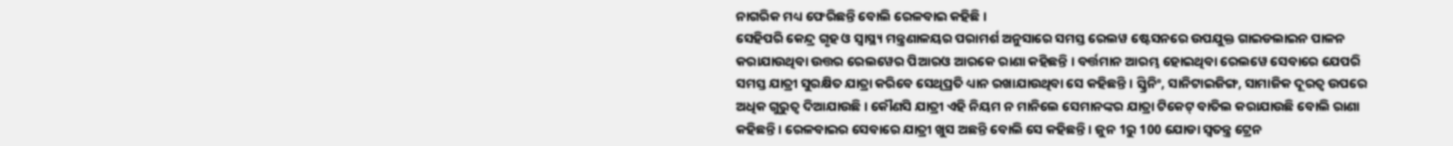ନାଗରିକ ମଧ୍ୟ ଫେରିଛନ୍ତି ବୋଲି ରେଳବାଇ କହିଛି ।
ସେହିପରି କେନ୍ଦ୍ର ଗୃହ ଓ ସ୍ବାସ୍ଥ୍ୟ ମନ୍ତ୍ରଣାଳୟର ପରାମର୍ଶ ଅନୁସାରେ ସମସ୍ତ ରେଲୱ ଷ୍ଟେସନରେ ଉପଯୁକ୍ତ ଗାଇଡଲାଇନ ପାଳନ କରାଯାଉଥିବା ଉତ୍ତର ରେଲୱେର ପିଆରଓ ଆରକେ ରାଣା କହିଛନ୍ତି । ବର୍ତ୍ତମାନ ଆରମ୍ଭ ହୋଇଥିବା ରେଲୱେ ସେବାରେ ଯେପରି ସମସ୍ତ ଯାତ୍ରୀ ସୁରକ୍ଷିତ ଯାତ୍ରା କରିବେ ସେଥିପ୍ରତି ଧ୍ୟାନ ରଖାଯାଉଥିବା ସେ କହିଛନ୍ତି । ସ୍କ୍ରିନିଂ, ସାନିଟାଇଜିଙ୍ଗ, ସାମାଜିକ ଦୂରତ୍ବ ଉପରେ ଅଧିକ ଗୁରୁତ୍ବ ଦିଆଯାଉଛି । କୌଣସି ଯାତ୍ରୀ ଏହି ନିୟମ ନ ମାନିଲେ ସେମାନଙ୍କର ଯାତ୍ରା ଟିକେଟ୍ ବାତିଲ କରାଯାଉଛି ବୋଲି ରାଣା କହିଛନ୍ତି । ରେଳବାଇର ସେବାରେ ଯାତ୍ରୀ ଖୁସ ଅଛନ୍ତି ବୋଲି ସେ କହିଛନ୍ତି । ଜୁନ 1ରୁ 100 ଯୋଡା ସ୍ବତନ୍ତ୍ର ଟ୍ରେନ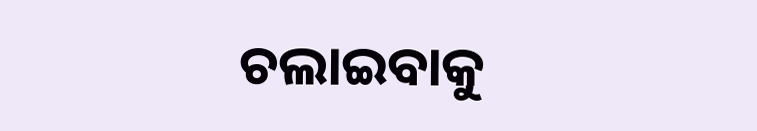ଚଲାଇବାକୁ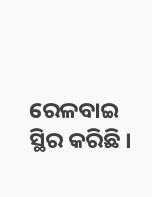ରେଳବାଇ ସ୍ଥିର କରିଛି ।